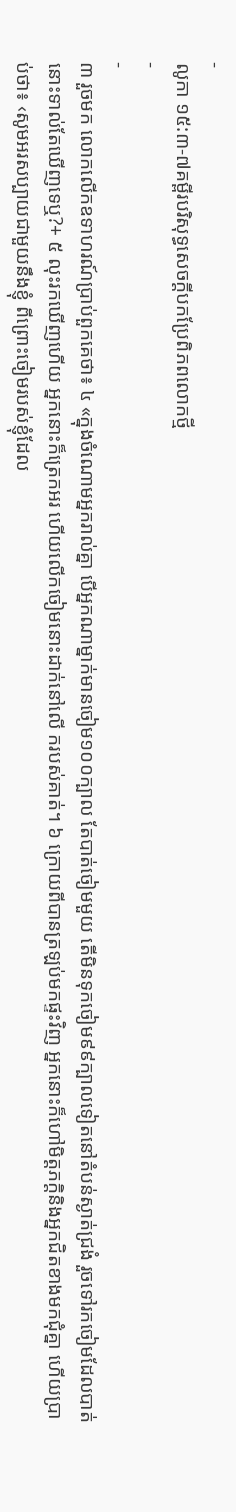-
លូកា ១៥:៣-៧គម្ពីរបរិសុទ្ធសេចក្ដីបកប្រែពិភពលោកថ្មី
-
-
៣ រួចមក លោកលើកឧទាហរណ៍ប្រាប់ពួកគេថា៖ ៤ «ក្នុងចំណោមអ្នករាល់គ្នា បើអ្នកណាម្នាក់មានចៀម១០០ក្បាល តែបាត់ចៀមមួយ តើមិនទុកចៀម៩៩ក្បាលទៀតនៅតំបន់ស្ងាត់ជ្រងំ រួចទៅរកចៀមដែលបាត់នោះទាល់តែឃើញទេឬ?+ ៥ លុះរកឃើញហើយ អ្នកនោះក៏ត្រេកអរ ហើយលើកចៀមនោះដាក់នៅលើ ករបស់គាត់។ ៦ ក្រោយពីបានត្រឡប់មកផ្ទះវិញ អ្នកនោះក៏ហៅមិត្តភក្ដិនិងអ្នកជិតខាងមកជុំគ្នា ហើយប្រាប់ថា៖ ‹សូមអរសប្បាយជាមួយនឹងខ្ញុំ ពីព្រោះចៀមរបស់ខ្ញុំដែល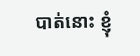បាត់នោះ ខ្ញុំ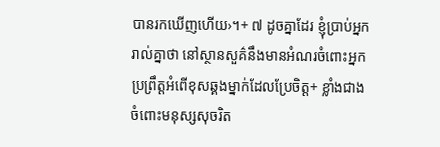បានរកឃើញហើយ›។+ ៧ ដូចគ្នាដែរ ខ្ញុំប្រាប់អ្នករាល់គ្នាថា នៅស្ថានសួគ៌នឹងមានអំណរចំពោះអ្នកប្រព្រឹត្តអំពើខុសឆ្គងម្នាក់ដែលប្រែចិត្ត+ ខ្លាំងជាងចំពោះមនុស្សសុចរិត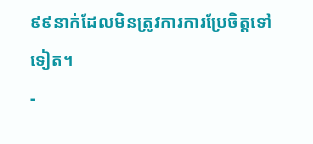៩៩នាក់ដែលមិនត្រូវការការប្រែចិត្តទៅទៀត។
-